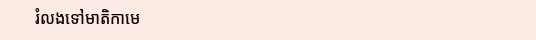រំលងទៅមាតិកាមេ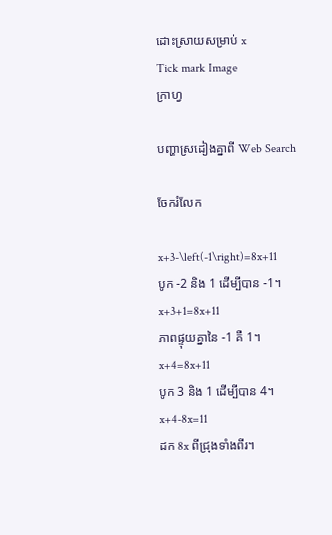ដោះស្រាយសម្រាប់ x
Tick mark Image
ក្រាហ្វ

បញ្ហាស្រដៀងគ្នាពី Web Search

ចែករំលែក

x+3-\left(-1\right)=8x+11
បូក -2 និង 1 ដើម្បីបាន -1។
x+3+1=8x+11
ភាពផ្ទុយគ្នានៃ -1 គឺ 1។
x+4=8x+11
បូក 3 និង 1 ដើម្បីបាន 4។
x+4-8x=11
ដក 8x ពីជ្រុងទាំងពីរ។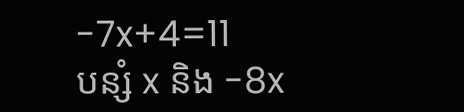-7x+4=11
បន្សំ x និង -8x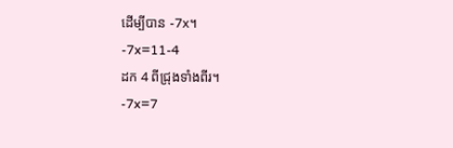ដើម្បីបាន -7x។
-7x=11-4
ដក 4 ពីជ្រុងទាំងពីរ។
-7x=7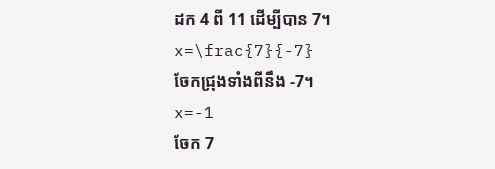ដក 4 ពី 11 ដើម្បីបាន 7។
x=\frac{7}{-7}
ចែកជ្រុងទាំងពីនឹង -7។
x=-1
ចែក 7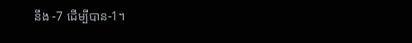នឹង -7 ដើម្បីបាន-1។